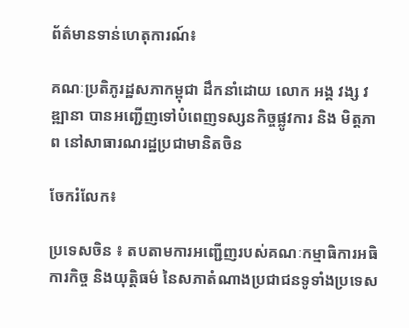ព័ត៌មានទាន់ហេតុការណ៍៖

គណៈប្រតិភូរដ្ឋសភាកម្ពុជា ដឹកនាំដោយ លោក អង្គ វង្ស វឌ្ឍានា បានអញ្ជើញទៅបំពេញទស្សនកិច្ចផ្លូវការ និង មិត្តភាព នៅសាធារណរដ្ឋប្រជាមានិតចិន

ចែករំលែក៖

ប្រទេសចិន ៖ តបតាមការអញ្ជើញរបស់គណៈកម្មាធិការអធិការកិច្ច និងយុត្តិធម៌ នៃសភាតំណាងប្រជាជនទូទាំងប្រទេស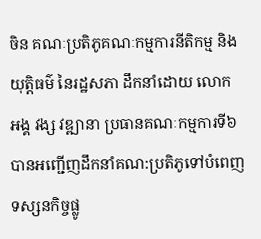ចិន គណៈប្រតិភូគណៈកម្មការនីតិកម្ម និងយុត្តិធម៌ នៃរដ្ឋសភា ដឹកនាំដោយ លោក អង្គ វង្ស វឌ្ឍានា ប្រធានគណៈកម្មការទី៦ បានអញ្ជើញដឹកនាំគណ:ប្រតិភូទៅបំពេញទស្សនកិច្ចផ្លូ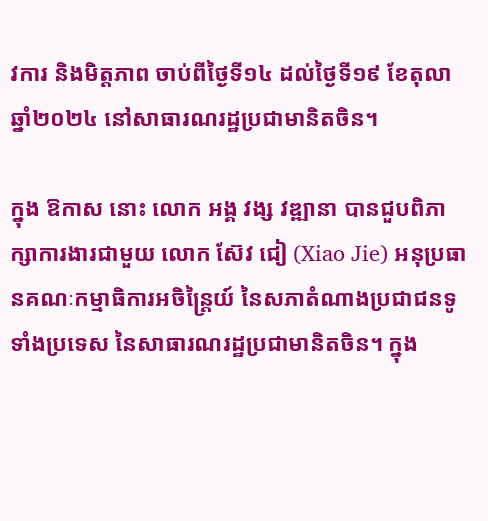វការ និងមិត្តភាព ចាប់ពីថ្ងៃទី១៤ ដល់ថ្ងៃទី១៩ ខែតុលា ឆ្នាំ២០២៤ នៅសាធារណរដ្ឋប្រជាមានិតចិន។

ក្នុង ឱកាស នោះ លោក អង្គ វង្ស វឌ្ឍានា បានជួបពិភាក្សាការងារជាមួយ លោក ស៊ែវ ជៀ (Xiao Jie) អនុប្រធានគណៈកម្មាធិការអចិន្ត្រៃយ៍ នៃសភាតំណាងប្រជាជនទូទាំងប្រទេស នៃសាធារណរដ្ឋប្រជាមានិតចិន។ ក្នុង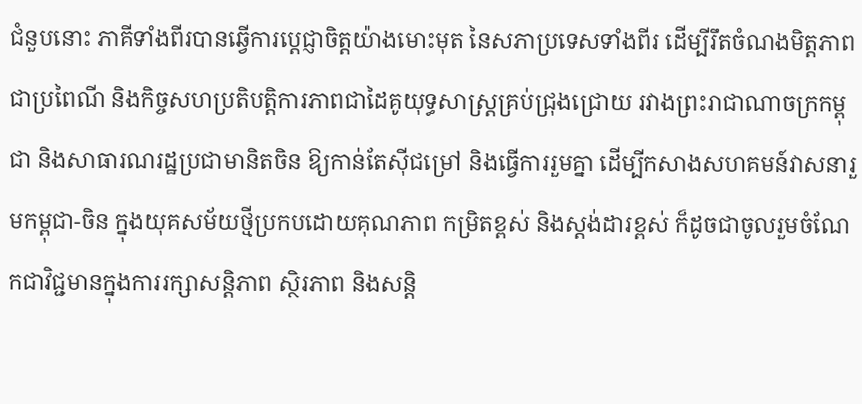ជំនួបនោះ ភាគីទាំងពីរបានឆ្វើការប្តេជ្ញាចិត្តយ៉ាងមោះមុត នៃសភាប្រទេសទាំងពីរ ដើម្បីរឹតចំណងមិត្តភាពជាប្រពៃណី និងកិច្ចសហប្រតិបត្តិការភាពជាដៃគូយុទ្ធសាស្ត្រគ្រប់ជ្រុងជ្រោយ រវាងព្រះរាជាណាចក្រកម្ពុជា និងសាធារណរដ្ឋប្រជាមានិតចិន ឱ្យកាន់តែស៊ីជម្រៅ និងធ្វើការរួមគ្នា ដើម្បីកសាងសហគមន៍វាសនារួមកម្ពុជា-ចិន ក្នុងយុគសម័យថ្មីប្រកបដោយគុណភាព កម្រិតខ្ពស់ និងស្តង់ដារខ្ពស់ ក៏ដូចជាចូលរួមចំណែកជាវិជ្ជមានក្នុងការរក្សាសន្តិភាព ស្ថិរភាព និងសន្តិ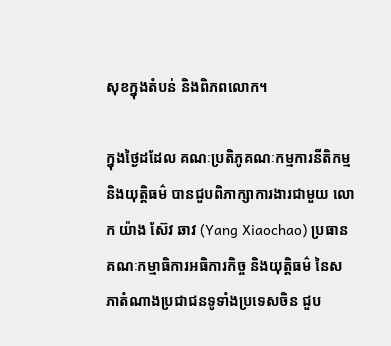សុខក្នុងតំបន់ និងពិភពលោក។

ក្នុងថ្ងៃដដែល គណៈប្រតិភូគណៈកម្មការនីតិកម្ម និងយុត្តិធម៌ បានជួបពិភាក្សាការងារជាមួយ លោក យ៉ាង ស៊ែវ ឆាវ (Yang Xiaochao) ប្រធានគណៈកម្មាធិការអធិការកិច្ច និងយុត្តិធម៌ នៃសភាតំណាងប្រជាជនទូទាំងប្រទេសចិន ជួប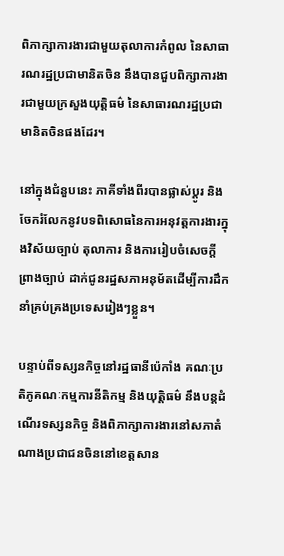ពិភាក្សាការងារជាមួយតុលាការកំពូល នៃសាធារណរដ្ឋប្រជាមានិតចិន នឹងបានជួបពិក្សាការងារជាមួយក្រសួងយុត្តិធម៌ នៃសាធារណរដ្ឋប្រជាមានិតចិនផងដែរ។

នៅក្នុងជំនួបនេះ ភាគីទាំងពីរបានផ្លាស់ប្ដូរ និងចែករំលែកនូវបទពិសោធនៃការអនុវត្តការងារក្នុងវិស័យច្បាប់ តុលាការ និងការរៀបចំសេចក្តីព្រាងច្បាប់ ដាក់ជូនរដ្ឋសភាអនុម័តដើម្បីការដឹកនាំគ្រប់គ្រងប្រទេសរៀងៗខ្លួន។

បន្ទាប់ពីទស្សនកិច្ចនៅរដ្ឋធានីប៉េកាំង គណៈប្រតិភូគណៈកម្មការនីតិកម្ម និងយុត្តិធម៌ នឹងបន្តដំណើរទស្សនកិច្ច និងពិភាក្សាការងារនៅសភាតំណាងប្រជាជនចិននៅខេត្តសាន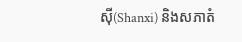ស៊ី(Shanxi) និងសភាតំ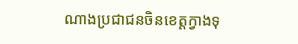ណាងប្រជាជនចិនខេត្តក្វាងទុ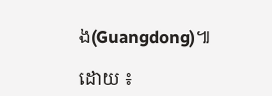ង(Guangdong)៕

ដោយ ៖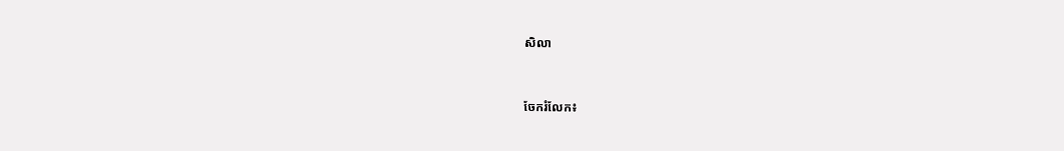សិលា


ចែករំលែក៖